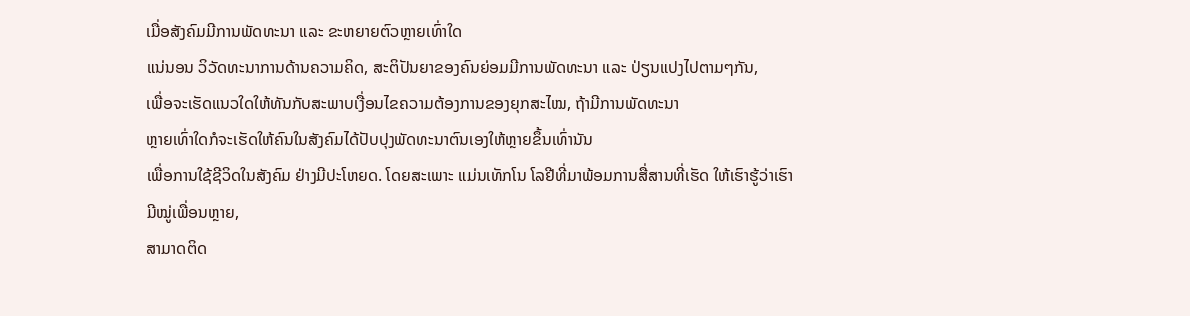ເມື່ອສັງຄົມມີການພັດທະນາ ແລະ ຂະຫຍາຍຕົວຫຼາຍເທົ່າໃດ
ແນ່ນອນ ວິວັດທະນາການດ້ານຄວາມຄິດ, ສະຕິປັນຍາຂອງຄົນຍ່ອມມີການພັດທະນາ ແລະ ປ່ຽນແປງໄປຕາມໆກັນ,
ເພື່ອຈະເຮັດແນວໃດໃຫ້ທັນກັບສະພາບເງື່ອນໄຂຄວາມຕ້ອງການຂອງຍຸກສະໄໝ, ຖ້າມີການພັດທະນາ
ຫຼາຍເທົ່າໃດກໍຈະເຮັດໃຫ້ຄົນໃນສັງຄົມໄດ້ປັບປຸງພັດທະນາຕົນເອງໃຫ້ຫຼາຍຂຶ້ນເທົ່ານັນ
ເພື່ອການໃຊ້ຊີວິດໃນສັງຄົມ ຢ່າງມີປະໂຫຍດ. ໂດຍສະເພາະ ແມ່ນເທັກໂນ ໂລຢີທີ່ມາພ້ອມການສື່ສານທີ່ເຮັດ ໃຫ້ເຮົາຮູ້ວ່າເຮົາມີໝູ່ເພື່ອນຫຼາຍ,
ສາມາດຕິດ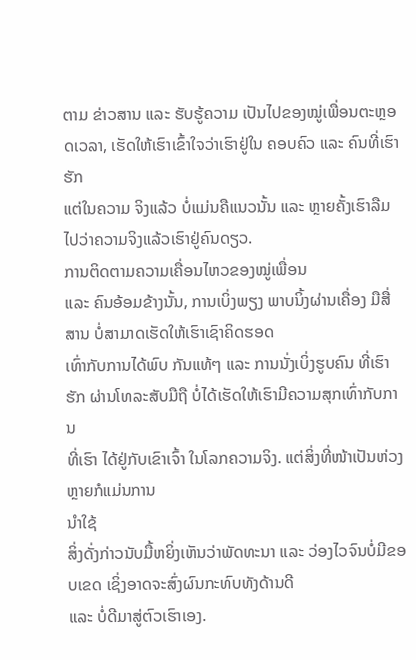ຕາມ ຂ່າວສານ ແລະ ຮັບຮູ້ຄວາມ ເປັນໄປຂອງໝູ່ເພື່ອນຕະຫຼອດເວລາ, ເຮັດໃຫ້ເຮົາເຂົ້າໃຈວ່າເຮົາຢູ່ໃນ ຄອບຄົວ ແລະ ຄົນທີ່ເຮົາຮັກ
ແຕ່ໃນຄວາມ ຈິງແລ້ວ ບໍ່ແມ່ນຄືແນວນັ້ນ ແລະ ຫຼາຍຄັ້ງເຮົາລືມໄປວ່າຄວາມຈິງແລ້ວເຮົາຢູ່ຄົນດຽວ.
ການຕິດຕາມຄວາມເຄື່ອນໄຫວຂອງໝູ່ເພື່ອນ
ແລະ ຄົນອ້ອມຂ້າງນັ້ນ, ການເບິ່ງພຽງ ພາບນິ້ງຜ່ານເຄື່ອງ ມືສື່ສານ ບໍ່ສາມາດເຮັດໃຫ້ເຮົາເຊົາຄິດຮອດ
ເທົ່າກັບການໄດ້ພົບ ກັນແທ້ໆ ແລະ ການນັ່ງເບິ່ງຮູບຄົນ ທີ່ເຮົາຮັກ ຜ່ານໂທລະສັບມືຖື ບໍ່ໄດ້ເຮັດໃຫ້ເຮົາມີຄວາມສຸກເທົ່າກັບການ
ທີ່ເຮົາ ໄດ້ຢູ່ກັບເຂົາເຈົ້າ ໃນໂລກຄວາມຈິງ. ແຕ່ສິ່ງທີ່ໜ້າເປັນຫ່ວງຫຼາຍກໍແມ່ນການ
ນຳໃຊ້
ສິ່ງດັ່ງກ່າວນັບມື້ຫຍິ່ງເຫັນວ່າພັດທະນາ ແລະ ວ່ອງໄວຈົນບໍ່ມີຂອບເຂດ ເຊິ່ງອາດຈະສົ່ງຜົນກະທົບທັງດ້ານດີ
ແລະ ບໍ່ດີມາສູ່ຕົວເຮົາເອງ.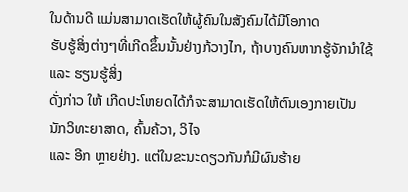ໃນດ້ານດີ ແມ່ນສາມາດເຮັດໃຫ້ຜູ້ຄົນໃນສັງຄົມໄດ້ມີໂອກາດ
ຮັບຮູ້ສິ່ງຕ່າງໆທີ່ເກີດຂຶ້ນນັ້ນຢ່າງກ້ວາງໄກ, ຖ້າບາງຄົນຫາກຮູ້ຈັກນຳໃຊ້ ແລະ ຮຽນຮູ້ສິ່ງ
ດັ່ງກ່າວ ໃຫ້ ເກີດປະໂຫຍດໄດ້ກໍຈະສາມາດເຮັດໃຫ້ຕົນເອງກາຍເປັນ ນັກວິທະຍາສາດ, ຄົ້ນຄ້ວາ, ວິໄຈ
ແລະ ອີກ ຫຼາຍຢ່າງ. ແຕ່ໃນຂະນະດຽວກັນກໍມີຜົນຮ້າຍ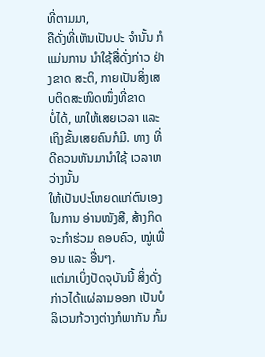ທີ່ຕາມມາ,
ຄືດັ່ງທີ່ເຫັນເປັນປະ ຈຳນັ້ນ ກໍແມ່ນການ ນຳໃຊ້ສື່ດັ່ງກ່າວ ຢ່າງຂາດ ສະຕິ, ກາຍເປັນສິ່ງເສບຕິດສະໜິດໜຶ່ງທີ່ຂາດ
ບໍ່ໄດ້, ພາໃຫ້ເສຍເວລາ ແລະ ເຖິງຂັ້ນເສຍຄົນກໍມີ. ທາງ ທີ່ດີຄວນຫັນມານຳໃຊ້ ເວລາຫວ່າງນັ້ນ
ໃຫ້ເປັນປະໂຫຍດແກ່ຕົນເອງໃນການ ອ່ານໜັງສື, ສ້າງກິດຈະກຳຮ່ວມ ຄອບຄົວ, ໝູ່ເພື່ອນ ແລະ ອື່ນໆ.
ແຕ່ມາເບິ່ງປັດຈຸບັນນີ້ ສິ່ງດັ່ງກ່າວໄດ້ແຜ່ລາມອອກ ເປັນບໍລິເວນກ້ວາງຕ່າງກໍພາກັນ ກົ້ມ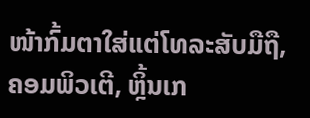ໜ້າກົ້ມຕາໃສ່ແຕ່ໂທລະສັບມືຖື, ຄອມພິວເຕີ, ຫຼິ້ນເກ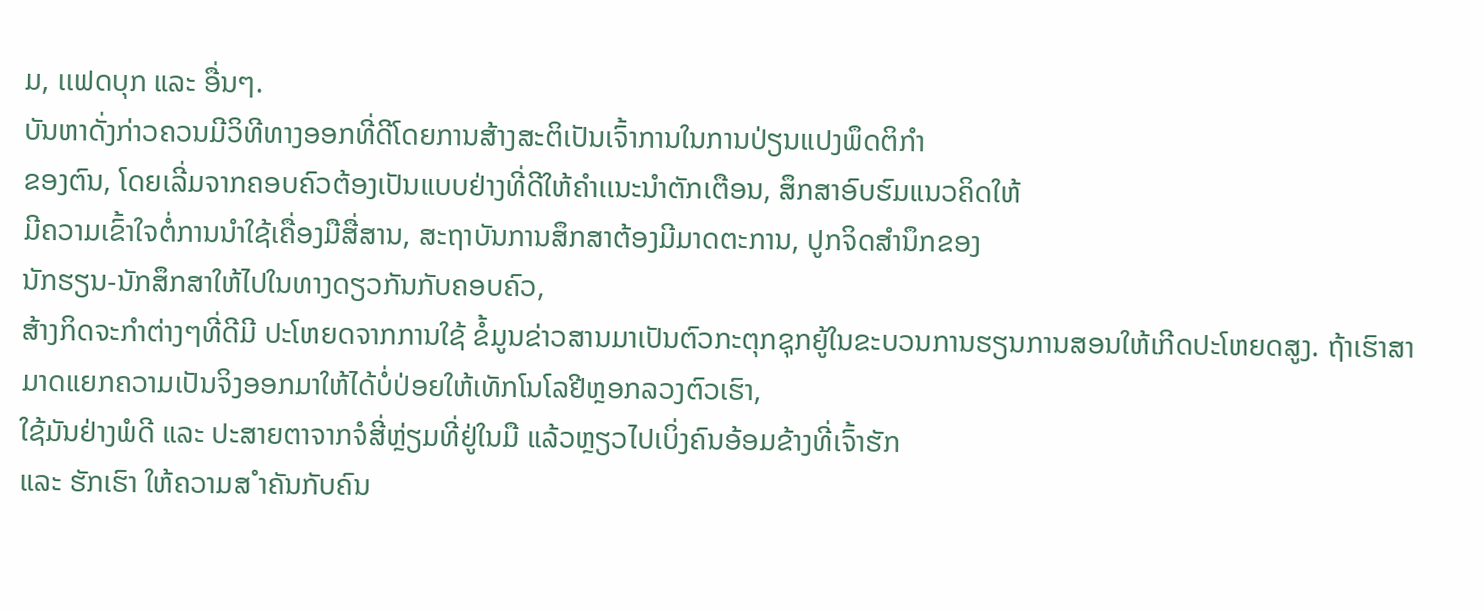ມ, ເເຟດບຸກ ແລະ ອື່ນໆ.
ບັນຫາດັ່ງກ່າວຄວນມີວິທີທາງອອກທີ່ດີໂດຍການສ້າງສະຕິເປັນເຈົ້າການໃນການປ່ຽນແປງພຶດຕິກຳ
ຂອງຕົນ, ໂດຍເລີ່ມຈາກຄອບຄົວຕ້ອງເປັນແບບຢ່າງທີ່ດີໃຫ້ຄຳເເນະນຳຕັກເຕືອນ, ສຶກສາອົບຮົມແນວຄິດໃຫ້
ມີຄວາມເຂົ້າໃຈຕໍ່ການນຳໃຊ້ເຄື່ອງມືສື່ສານ, ສະຖາບັນການສຶກສາຕ້ອງມີມາດຕະການ, ປູກຈິດສຳນຶກຂອງ
ນັກຮຽນ-ນັກສຶກສາໃຫ້ໄປໃນທາງດຽວກັນກັບຄອບຄົວ,
ສ້າງກິດຈະກຳຕ່າງໆທີ່ດີມີ ປະໂຫຍດຈາກການໃຊ້ ຂໍ້ມູນຂ່າວສານມາເປັນຕົວກະຕຸກຊຸກຍູ້ໃນຂະບວນການຮຽນການສອນໃຫ້ເກີດປະໂຫຍດສູງ. ຖ້າເຮົາສາ ມາດແຍກຄວາມເປັນຈິງອອກມາໃຫ້ໄດ້ບໍ່ປ່ອຍໃຫ້ເທັກໂນໂລຢີຫຼອກລວງຕົວເຮົາ,
ໃຊ້ມັນຢ່າງພໍດີ ແລະ ປະສາຍຕາຈາກຈໍສີ່ຫຼ່ຽມທີ່ຢູ່ໃນມື ແລ້ວຫຼຽວໄປເບິ່ງຄົນອ້ອມຂ້າງທີ່ເຈົ້າຮັກ
ແລະ ຮັກເຮົາ ໃຫ້ຄວາມສ ຳຄັນກັບຄົນ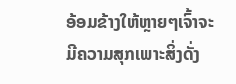ອ້ອມຂ້າງໃຫ້ຫຼາຍໆເຈົ້າຈະມີຄວາມສຸກເພາະສິ່ງດັ່ງ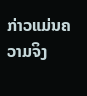ກ່າວແມ່ນຄວາມຈິງ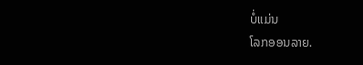ບໍ່ແມ່ນ
ໂລກອອນລາຍ.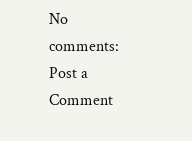No comments:
Post a Comment